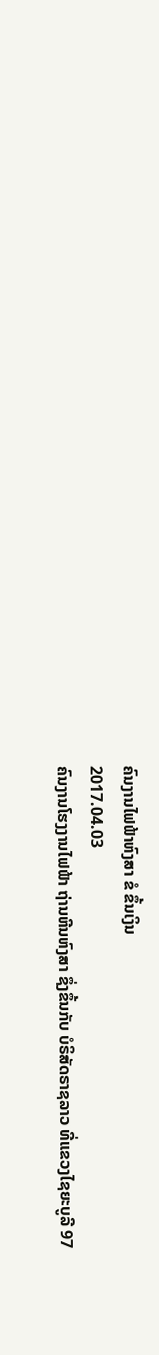ຄົນງານໄຟຟ້າຫົງສາ ຂໍ ຂຶ້ນເງິນ
2017.04.03
ຄົນງານໂຮງງານໄຟຟ້າ ຖ່ານຫີນຫົງສາ ຊຶ່ງຂຶ້ນກັບ ບໍຣິສັດຣາຊລາວ ທີ່ແຂວງໄຊຍະບູລີ 97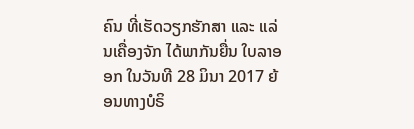ຄົນ ທີ່ເຮັດວຽກຮັກສາ ແລະ ແລ່ນເຄື່ອງຈັກ ໄດ້ພາກັນຍື່ນ ໃບລາອອກ ໃນວັນທີ 28 ມິນາ 2017 ຍ້ອນທາງບໍຣິ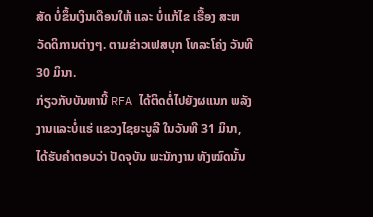ສັດ ບໍ່ຂຶ້ນເງິນເດືອນໃຫ້ ແລະ ບໍ່ແກ້ໄຂ ເຣື້ອງ ສະຫວັດດິການຕ່າງໆ. ຕາມຂ່າວເຟສບຸກ ໂທລະໂຄ່ງ ວັນທີ 30 ມິນາ.
ກ່ຽວກັບບັນຫານີ້ RFA ໄດ້ຕິດຕໍ່ໄປຍັງຜແນກ ພລັງງານແລະບໍ່ແຮ່ ແຂວງໄຊຍະບູລີ ໃນວັນທີ 31 ມິນາ, ໄດ້ຮັບຄຳຕອບວ່າ ປັດຈຸບັນ ພະນັກງານ ທັງໝົດນັ້ນ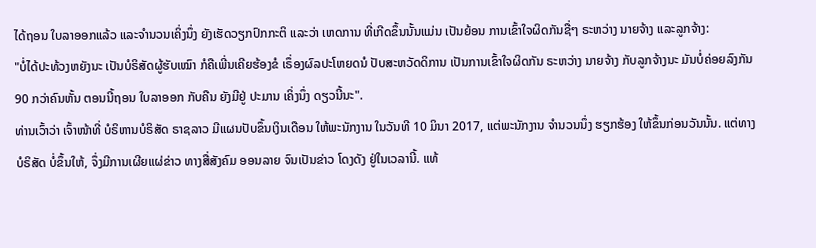ໄດ້ຖອນ ໃບລາອອກແລ້ວ ແລະຈຳນວນເຄິ່ງນຶ່ງ ຍັງເຮັດວຽກປົກກະຕິ ແລະວ່າ ເຫດການ ທີ່ເກີດຂຶ້ນນັ້ນແມ່ນ ເປັນຍ້ອນ ການເຂົ້າໃຈຜິດກັນຊື່ໆ ຣະຫວ່າງ ນາຍຈ້າງ ແລະລູກຈ້າງ:
"ບໍ່ໄດ້ປະທ້ວງຫຍັງນະ ເປັນບໍຣິສັດຜູ້ຮັບເໝົາ ກໍຄືເພີ່ນເຄີຍຮ້ອງຂໍ ເຣຶ່ອງຜົລປະໂຫຍດນໍ ປັບສະຫວັດດິການ ເປັນການເຂົ້າໃຈຜິດກັນ ຣະຫວ່າງ ນາຍຈ້າງ ກັບລູກຈ້າງນະ ມັນບໍ່ຄ່ອຍລົງກັນ 90 ກວ່າຄົນຫັ້ນ ຕອນນີ້ຖອນ ໃບລາອອກ ກັບຄືນ ຍັງມີຢູ່ ປະມານ ເຄິ່ງນຶ່ງ ດຽວນີ້ນະ".
ທ່ານເວົ້າວ່າ ເຈົ້າໜ້າທີ່ ບໍຣິຫານບໍຣິສັດ ຣາຊລາວ ມີແຜນປັບຂຶ້ນເງິນເດືອນ ໃຫ້ພະນັກງານ ໃນວັນທີ 10 ມິນາ 2017, ແຕ່ພະນັກງານ ຈຳນວນນຶ່ງ ຮຽກຮ້ອງ ໃຫ້ຂຶ້ນກ່ອນວັນນັ້ນ. ແຕ່ທາງ ບໍຣິສັດ ບໍ່ຂຶ້ນໃຫ້, ຈຶ່ງມີການເຜີຍແຜ່ຂ່າວ ທາງສື່ສັງຄົມ ອອນລາຍ ຈົນເປັນຂ່າວ ໂດງດັງ ຢູ່ໃນເວລານີ້. ແທ້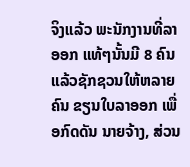ຈິງແລ້ວ ພະນັກງານທີ່ລາອອກ ແທ້ໆນັ້ນມີ 8 ຄົນ ແລ້ວຊັກຊວນໃຫ້ຫລາຍຄົນ ຂຽນໃບລາອອກ ເພື່ອກົດດັນ ນາຍຈ້າງ, ສ່ວນ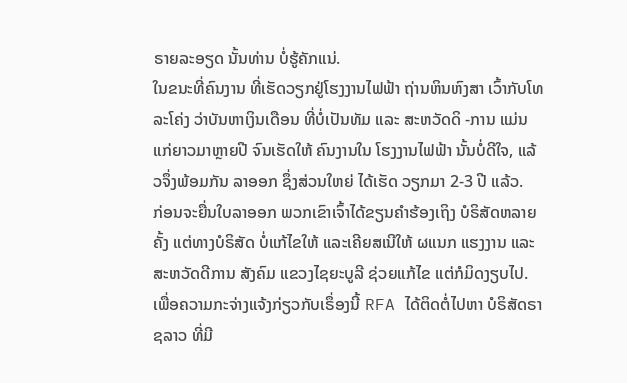ຣາຍລະອຽດ ນັ້ນທ່ານ ບໍ່ຮູ້ຄັກແນ່.
ໃນຂນະທີ່ຄົນງານ ທີ່ເຮັດວຽກຢູ່ໂຮງງານໄຟຟ້າ ຖ່ານຫິນຫົງສາ ເວົ້າກັບໂທລະໂຄ່ງ ວ່າບັນຫາເງິນເດືອນ ທີ່ບໍ່ເປັນທັມ ແລະ ສະຫວັດດິ -ການ ແມ່ນແກ່ຍາວມາຫຼາຍປີ ຈົນເຮັດໃຫ້ ຄົນງານໃນ ໂຮງງານໄຟຟ້າ ນັ້ນບໍ່ດີໃຈ, ແລ້ວຈຶ່ງພ້ອມກັນ ລາອອກ ຊຶ່ງສ່ວນໃຫຍ່ ໄດ້ເຮັດ ວຽກມາ 2-3 ປີ ແລ້ວ.
ກ່ອນຈະຍື່ນໃບລາອອກ ພວກເຂົາເຈົ້າໄດ້ຂຽນຄໍາຮ້ອງເຖິງ ບໍຣິສັດຫລາຍຄັ້ງ ແຕ່ທາງບໍຣິສັດ ບໍ່ແກ້ໄຂໃຫ້ ແລະເຄີຍສເນີໃຫ້ ຜແນກ ແຮງງານ ແລະ ສະຫວັດດີການ ສັງຄົມ ແຂວງໄຊຍະບູລີ ຊ່ວຍແກ້ໄຂ ແຕ່ກໍມິດງຽບໄປ.
ເພື່ອຄວາມກະຈ່າງແຈ້ງກ່ຽວກັບເຣຶ່ອງນີ້ RFA ໄດ້ຕິດຕໍ່ໄປຫາ ບໍຣິສັດຣາຊລາວ ທີ່ມີ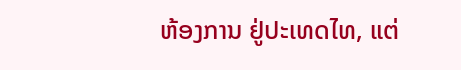ຫ້ອງການ ຢູ່ປະເທດໄທ, ແຕ່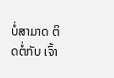ບໍ່ສາມາດ ຕິດຕໍ່ກັບ ເຈົ້າ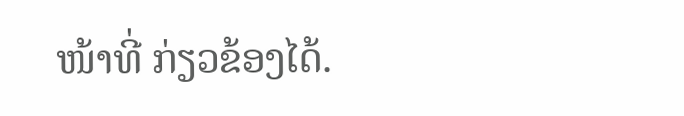ໜ້າທີ່ ກ່ຽວຂ້ອງໄດ້.